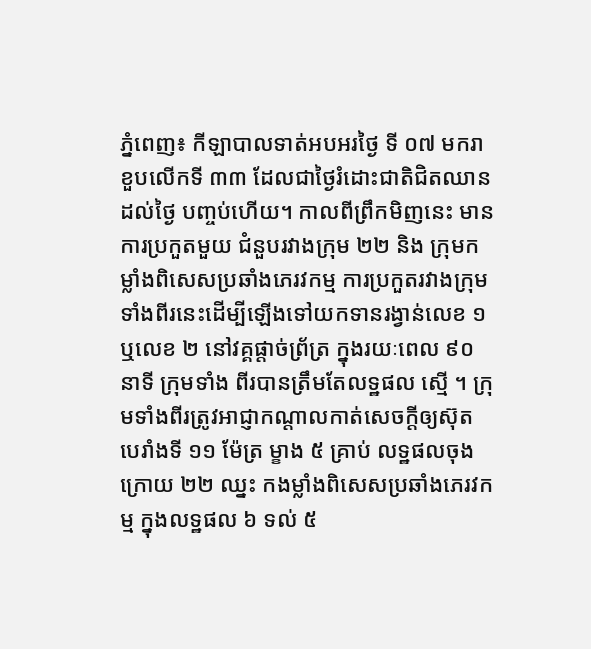ភ្នំពេញ៖ កីឡាបាលទាត់អបអរថ្ងៃ ទី ០៧ មករា ខួបលើកទី ៣៣ ដែលជាថ្ងៃរំដោះជាតិជិតឈានដល់ថ្ងៃ បញ្ចប់ហើយ។ កាលពីព្រឹកមិញនេះ មានការប្រកួតមួយ ជំនួបរវាងក្រុម ២២ និង ក្រុមកម្លាំងពិសេសប្រឆាំងភេរវកម្ម ការប្រកួតរវាងក្រុមទាំងពីរនេះដើម្បីឡើងទៅយកទានរង្វាន់លេខ ១ ឬលេខ ២ នៅវគ្គផ្តាច់ព្រ័ត្រ ក្នុងរយៈពេល ៩០ នាទី ក្រុមទាំង ពីរបានត្រឹមតែលទ្ឋផល ស្មើ ។ ក្រុមទាំងពីរត្រូវអាជ្ញាកណ្តាលកាត់សេចក្តីឲ្យស៊ុត បេរាំងទី ១១ ម៉ែត្រ ម្ខាង ៥ គ្រាប់ លទ្ឋផលចុងក្រោយ ២២ ឈ្នះ កងម្លាំងពិសេសប្រឆាំងភេរវកម្ម ក្នុងលទ្ឋផល ៦ ទល់ ៥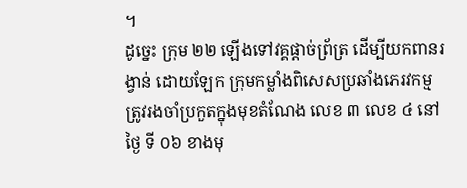។
ដូច្នេះ ក្រុម ២២ ឡើងទៅវគ្គផ្តាច់ព្រ័ត្រ ដើម្បីយកពានរង្វាន់ ដោយឡែក ក្រុមកម្លាំងពិសេសប្រឆាំងភេរវកម្ម ត្រូវរងចាំប្រកួតក្នុងមុខតំណែង លេខ ៣ លេខ ៤ នៅថ្ងៃ ទី ០៦ ខាងមុ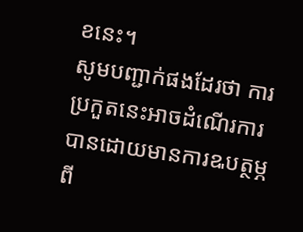ខនេះ។
សូមបញ្ជាក់ផងដែរថា ការប្រកួតនេះអាចដំណើរការបានដោយមានការឩបត្ថម្ភពី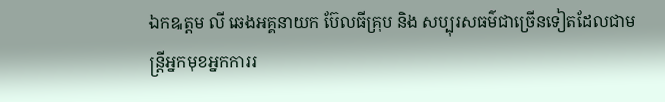ឯកឩត្តម លី ឆេងអគ្គនាយក ប៊ែលធីគ្រុប និង សប្បុរសធម៌ជាច្រើនទៀតដែលជាមន្ត្រីអ្នកមុខអ្នកការរ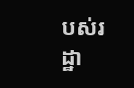បស់រដ្ឋា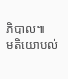ភិបាល៕
មតិយោបល់